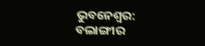ଭୁବନେଶ୍ବର: ବଲାଙ୍ଗୀର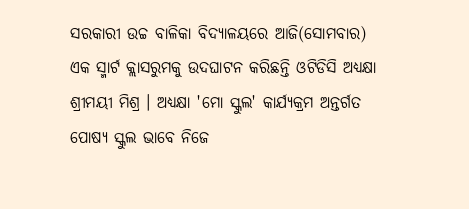ସରକାରୀ ଉଚ୍ଚ ବାଳିକା ବିଦ୍ୟାଳୟରେ ଆଜି(ସୋମବାର) ଏକ ସ୍ମାର୍ଟ କ୍ଲାସରୁମକୁ ଉଦଘାଟନ କରିଛନ୍ତି ଓଟିଡିସି ଅଧ୍ୟକ୍ଷା ଶ୍ରୀମୟୀ ମିଶ୍ର । ଅଧ୍ୟକ୍ଷା 'ମୋ ସ୍କୁଲ' କାର୍ଯ୍ୟକ୍ରମ ଅନ୍ତର୍ଗତ ପୋଷ୍ୟ ସ୍କୁଲ ଭାବେ ନିଜେ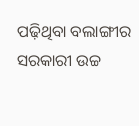ପଢ଼ିଥିବା ବଲାଙ୍ଗୀର ସରକାରୀ ଉଚ୍ଚ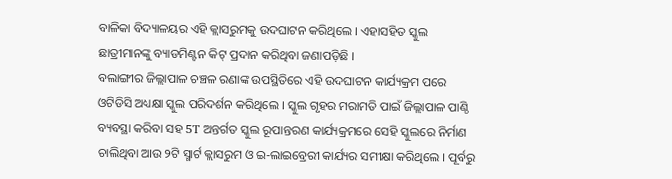ବାଳିକା ବିଦ୍ୟାଳୟର ଏହି କ୍ଲାସରୁମକୁ ଉଦଘାଟନ କରିଥିଲେ । ଏହାସହିତ ସ୍କୁଲ ଛାତ୍ରୀମାନଙ୍କୁ ବ୍ୟାଡମିଣ୍ଟନ କିଟ୍ ପ୍ରଦାନ କରିଥିବା ଜଣାପଡ଼ିଛି ।
ବଲାଙ୍ଗୀର ଜିଲ୍ଲାପାଳ ଚଞ୍ଚଳ ରଣାଙ୍କ ଉପସ୍ଥିତିରେ ଏହି ଉଦଘାଟନ କାର୍ଯ୍ୟକ୍ରମ ପରେ ଓଟିଡିସି ଅଧ୍ୟକ୍ଷା ସ୍କୁଲ ପରିଦର୍ଶନ କରିଥିଲେ । ସ୍କୁଲ ଗୃହର ମରାମତି ପାଇଁ ଜିଲ୍ଲାପାଳ ପାଣ୍ଠି ବ୍ୟବସ୍ଥା କରିବା ସହ 5T ଅନ୍ତର୍ଗତ ସ୍କୁଲ ରୂପାନ୍ତରଣ କାର୍ଯ୍ୟକ୍ରମରେ ସେହି ସ୍କୁଲରେ ନିର୍ମାଣ ଚାଲିଥିବା ଆଉ ୨ଟି ସ୍ମାର୍ଟ କ୍ଲାସରୁମ ଓ ଇ-ଲାଇବ୍ରେରୀ କାର୍ଯ୍ୟର ସମୀକ୍ଷା କରିଥିଲେ । ପୂର୍ବରୁ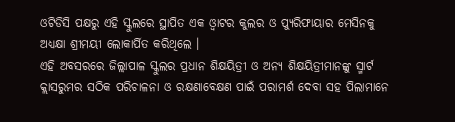ଓଟିଡିସି ପକ୍ଷରୁ ଏହି ସ୍କୁଲରେ ସ୍ଥାପିତ ଏକ ଓ୍ବାଟର କୁଲର ଓ ପ୍ୟୁରିଫାୟାର ମେସିନକୁ ଅଧ୍ୟକ୍ଷା ଶ୍ରୀମୟୀ ଲୋକାର୍ପିତ କରିଥିଲେ ।
ଏହି ଅବସରରେ ଜିଲ୍ଲାପାଳ ସ୍କୁଲର ପ୍ରଧାନ ଶିକ୍ଷୟିତ୍ରୀ ଓ ଅନ୍ୟ ଶିକ୍ଷୟିତ୍ରୀମାନଙ୍କୁ ସ୍ମାର୍ଟ କ୍ଲାସରୁମର ସଠିକ ପରିଚାଳନା ଓ ରକ୍ଷଣାବେକ୍ଷଣ ପାଇଁ ପରାମର୍ଶ ଦେବା ସହ ପିଲାମାନେ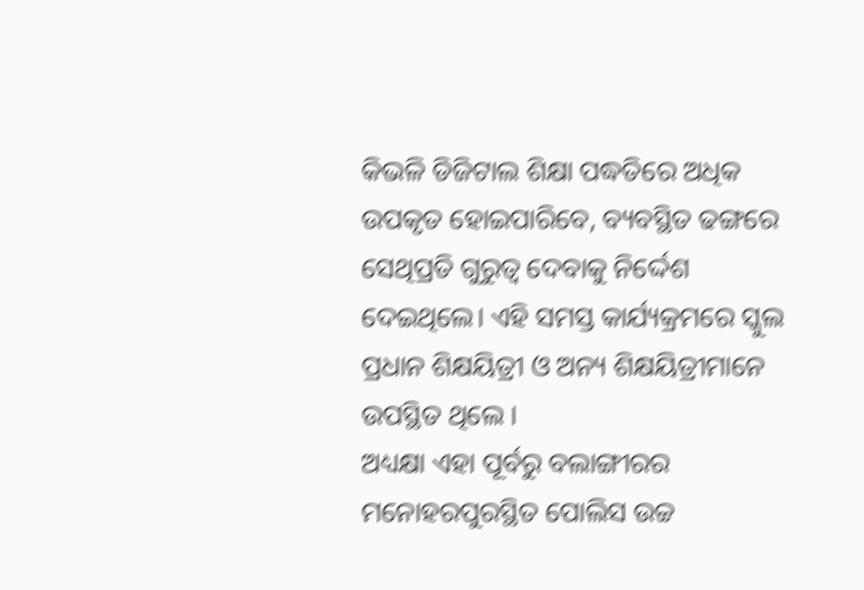କିଭଳି ଡିଜିଟାଲ ଶିକ୍ଷା ପଦ୍ଧତିରେ ଅଧିକ ଉପକୃତ ହୋଇପାରିବେ, ବ୍ୟବସ୍ଥିତ ଢଙ୍ଗରେ ସେଥିପ୍ରତି ଗୁରୁତ୍ବ ଦେବାକୁ ନିର୍ଦ୍ଦେଶ ଦେଇଥିଲେ। ଏହି ସମସ୍ତ କାର୍ଯ୍ୟକ୍ରମରେ ସ୍କୁଲ ପ୍ରଧାନ ଶିକ୍ଷୟିତ୍ରୀ ଓ ଅନ୍ୟ ଶିକ୍ଷୟିତ୍ରୀମାନେ ଉପସ୍ଥିତ ଥିଲେ ।
ଅଧ୍ୟକ୍ଷା ଏହା ପୂର୍ବରୁ ବଲାଙ୍ଗୀରର ମନୋହରପୁରସ୍ଥିତ ପୋଲିସ ଉଚ୍ଚ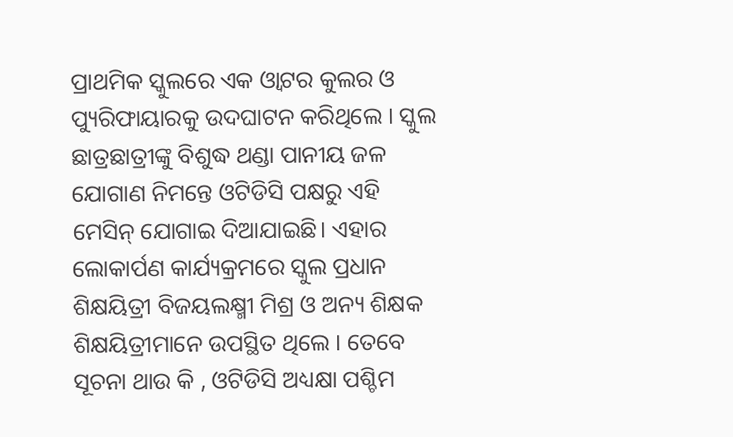ପ୍ରାଥମିକ ସ୍କୁଲରେ ଏକ ଓ୍ବାଟର କୁଲର ଓ ପ୍ୟୁରିଫାୟାରକୁ ଉଦଘାଟନ କରିଥିଲେ । ସ୍କୁଲ ଛାତ୍ରଛାତ୍ରୀଙ୍କୁ ବିଶୁଦ୍ଧ ଥଣ୍ଡା ପାନୀୟ ଜଳ ଯୋଗାଣ ନିମନ୍ତେ ଓଟିଡିସି ପକ୍ଷରୁ ଏହି ମେସିନ୍ ଯୋଗାଇ ଦିଆଯାଇଛି। ଏହାର ଲୋକାର୍ପଣ କାର୍ଯ୍ୟକ୍ରମରେ ସ୍କୁଲ ପ୍ରଧାନ ଶିକ୍ଷୟିତ୍ରୀ ବିଜୟଲକ୍ଷ୍ମୀ ମିଶ୍ର ଓ ଅନ୍ୟ ଶିକ୍ଷକ ଶିକ୍ଷୟିତ୍ରୀମାନେ ଉପସ୍ଥିତ ଥିଲେ । ତେବେ ସୂଚନା ଥାଉ କି , ଓଟିଡିସି ଅଧ୍ୟକ୍ଷା ପଶ୍ଚିମ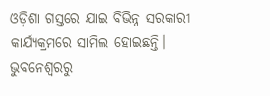ଓଡ଼ିଶା ଗସ୍ତରେ ଯାଇ ବିଭିନ୍ନ ସରକାରୀ କାର୍ଯ୍ୟକ୍ରମରେ ସାମିଲ ହୋଇଛନ୍ତି।
ଭୁବନେଶ୍ବରରୁ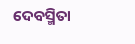ଦେବସ୍ମିତା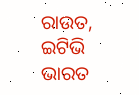ରାଉତ, ଇଟିଭି ଭାରତ